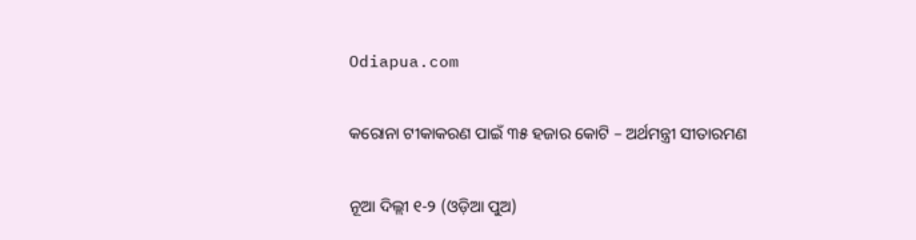Odiapua.com

କରୋନା ଟୀକାକରଣ ପାଇଁ ୩୫ ହଜାର କୋଟି – ଅର୍ଥମନ୍ତ୍ରୀ ସୀତାରମଣ

ନୂଆ ଦିଲ୍ଲୀ ୧-୨ (ଓଡ଼ିଆ ପୁଅ)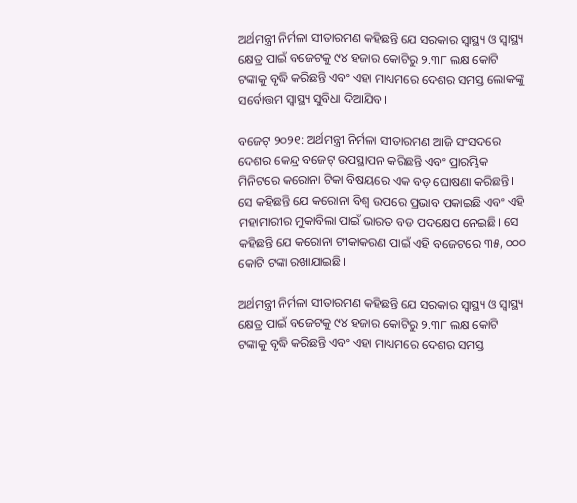ଅର୍ଥମନ୍ତ୍ରୀ ନିର୍ମଳା ସୀତାରମଣ କହିଛନ୍ତି ଯେ ସରକାର ସ୍ୱାସ୍ଥ୍ୟ ଓ ସ୍ୱାସ୍ଥ୍ୟ କ୍ଷେତ୍ର ପାଇଁ ବଜେଟକୁ ୯୪ ହଜାର କୋଟିରୁ ୨.୩୮ ଲକ୍ଷ କୋଟି ଟଙ୍କାକୁ ବୃଦ୍ଧି କରିଛନ୍ତି ଏବଂ ଏହା ମାଧ୍ୟମରେ ଦେଶର ସମସ୍ତ ଲୋକଙ୍କୁ ସର୍ବୋତ୍ତମ ସ୍ୱାସ୍ଥ୍ୟ ସୁବିଧା ଦିଆଯିବ।

ବଜେଟ୍ ୨୦୨୧: ଅର୍ଥମନ୍ତ୍ରୀ ନିର୍ମଳା ସୀତାରମଣ ଆଜି ସଂସଦରେ ଦେଶର କେନ୍ଦ୍ର ବଜେଟ୍ ଉପସ୍ଥାପନ କରିଛନ୍ତି ଏବଂ ପ୍ରାରମ୍ଭିକ ମିନିଟରେ କରୋନା ଟିକା ବିଷୟରେ ଏକ ବଡ଼ ଘୋଷଣା କରିଛନ୍ତି। ସେ କହିଛନ୍ତି ଯେ କରୋନା ବିଶ୍ୱ ଉପରେ ପ୍ରଭାବ ପକାଇଛି ଏବଂ ଏହି ମହାମାରୀର ମୁକାବିଲା ପାଇଁ ଭାରତ ବଡ ପଦକ୍ଷେପ ନେଇଛି। ସେ କହିଛନ୍ତି ଯେ କରୋନା ଟୀକାକରଣ ପାଇଁ ଏହି ବଜେଟରେ ୩୫, ୦୦୦ କୋଟି ଟଙ୍କା ରଖାଯାଇଛି।

ଅର୍ଥମନ୍ତ୍ରୀ ନିର୍ମଳା ସୀତାରମଣ କହିଛନ୍ତି ଯେ ସରକାର ସ୍ୱାସ୍ଥ୍ୟ ଓ ସ୍ୱାସ୍ଥ୍ୟ କ୍ଷେତ୍ର ପାଇଁ ବଜେଟକୁ ୯୪ ହଜାର କୋଟିରୁ ୨.୩୮ ଲକ୍ଷ କୋଟି ଟଙ୍କାକୁ ବୃଦ୍ଧି କରିଛନ୍ତି ଏବଂ ଏହା ମାଧ୍ୟମରେ ଦେଶର ସମସ୍ତ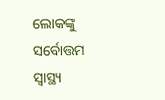ଲୋକଙ୍କୁ ସର୍ବୋତ୍ତମ ସ୍ୱାସ୍ଥ୍ୟ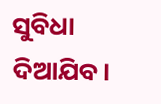ସୁବିଧା ଦିଆଯିବ।